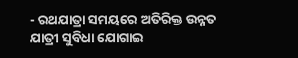- ରଥଯାତ୍ରା ସମୟରେ ଅତିରିକ୍ତ ଉନ୍ନତ ଯାତ୍ରୀ ସୁବିଧା ଯୋଗାଇ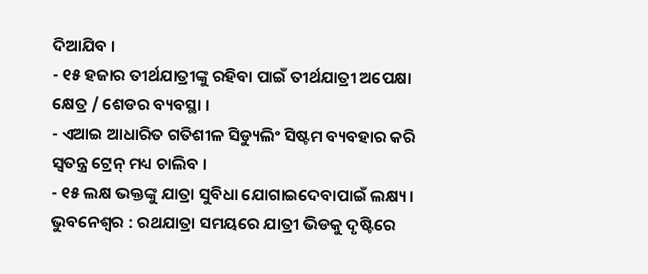ଦିଆଯିବ ।
- ୧୫ ହଜାର ତୀର୍ଥଯାତ୍ରୀଙ୍କୁ ରହିବା ପାଇଁ ତୀର୍ଥଯାତ୍ରୀ ଅପେକ୍ଷା କ୍ଷେତ୍ର / ଶେଡର ବ୍ୟବସ୍ଥା ।
- ଏଆଇ ଆଧାରିତ ଗତିଶୀଳ ସିଡ୍ୟୁଲିଂ ସିଷ୍ଟମ ବ୍ୟବହାର କରି ସ୍ୱତନ୍ତ୍ର ଟ୍ରେନ୍ ମଧ୍ୟ ଚାଲିବ ।
- ୧୫ ଲକ୍ଷ ଭକ୍ତଙ୍କୁ ଯାତ୍ରା ସୁବିଧା ଯୋଗାଇଦେବାପାଇଁ ଲକ୍ଷ୍ୟ ।
ଭୁବନେଶ୍ୱର : ରଥଯାତ୍ରା ସମୟରେ ଯାତ୍ରୀ ଭିଡକୁ ଦୃଷ୍ଟିରେ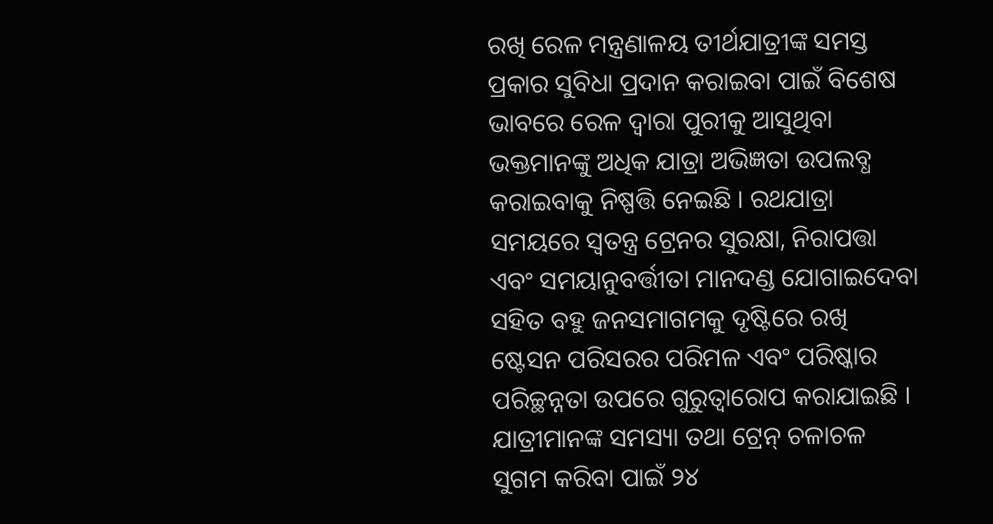ରଖି ରେଳ ମନ୍ତ୍ରଣାଳୟ ତୀର୍ଥଯାତ୍ରୀଙ୍କ ସମସ୍ତ ପ୍ରକାର ସୁବିଧା ପ୍ରଦାନ କରାଇବା ପାଇଁ ବିଶେଷ ଭାବରେ ରେଳ ଦ୍ୱାରା ପୁରୀକୁ ଆସୁଥିବା ଭକ୍ତମାନଙ୍କୁ ଅଧିକ ଯାତ୍ରା ଅଭିଜ୍ଞତା ଉପଲବ୍ଧ କରାଇବାକୁ ନିଷ୍ପତ୍ତି ନେଇଛି । ରଥଯାତ୍ରା ସମୟରେ ସ୍ୱତନ୍ତ୍ର ଟ୍ରେନର ସୁରକ୍ଷା, ନିରାପତ୍ତା ଏବଂ ସମୟାନୁବର୍ତ୍ତୀତା ମାନଦଣ୍ଡ ଯୋଗାଇଦେବା ସହିତ ବହୁ ଜନସମାଗମକୁ ଦୃଷ୍ଟିରେ ରଖି ଷ୍ଟେସନ ପରିସରର ପରିମଳ ଏବଂ ପରିଷ୍କାର ପରିଚ୍ଛନ୍ନତା ଉପରେ ଗୁରୁତ୍ୱାରୋପ କରାଯାଇଛି । ଯାତ୍ରୀମାନଙ୍କ ସମସ୍ୟା ତଥା ଟ୍ରେନ୍ ଚଳାଚଳ ସୁଗମ କରିବା ପାଇଁ ୨୪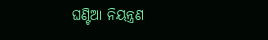ଘଣ୍ଟିଆ ନିୟନ୍ତ୍ରଣ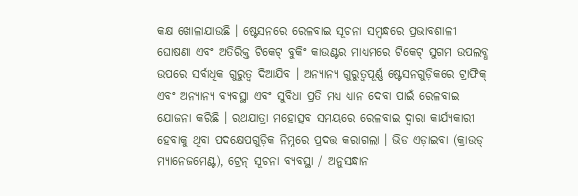କକ୍ଷ ଖୋଳାଯାଉଛି । ଷ୍ଟେସନରେ ରେଳବାଇ ସୂଚନା ସମ୍ବନ୍ଧରେ ପ୍ରଭାବଶାଳୀ ଘୋଷଣା ଏବଂ ଅତିରିକ୍ତ ଟିକେଟ୍ ବୁକିଂ କାଉଣ୍ଟର ମାଧ୍ୟମରେ ଟିକେଟ୍ ସୁଗମ ଉପଲବ୍ଧ ଉପରେ ସର୍ବାଧିକ ଗୁରୁତ୍ୱ ଦିଆଯିବ । ଅନ୍ୟାନ୍ୟ ଗୁରୁତ୍ୱପୂର୍ଣ୍ଣ ଷ୍ଟେସନଗୁଡ଼ିକରେ ଟ୍ରାଫିକ୍ ଏବଂ ଅନ୍ୟାନ୍ୟ ବ୍ୟବସ୍ଥା ଏବଂ ସୁବିଧା ପ୍ରତି ମଧ୍ୟ ଧ୍ୟାନ ଦେବା ପାଇଁ ରେଳବାଇ ଯୋଜନା କରିଛି । ରଥଯାତ୍ରା ମହୋତ୍ସବ ସମୟରେ ରେଳବାଇ ଦ୍ୱାରା କାର୍ଯ୍ୟକାରୀ ହେବାକୁ ଥିବା ପଦକ୍ଷେପଗୁଡ଼ିକ ନିମ୍ନରେ ପ୍ରଦତ୍ତ କରାଗଲା । ଭିଡ ଏଡ଼ାଇବା (କ୍ରାଉଡ୍ ମ୍ୟାନେଜମେଣ୍ଟ), ଟ୍ରେନ୍ ସୂଚନା ବ୍ୟବସ୍ଥା / ଅନୁସନ୍ଧାନ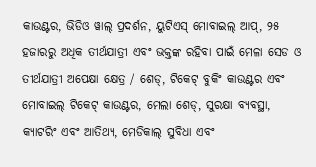କାଉଣ୍ଟର, ଭିଡିଓ ୱାଲ୍ ପ୍ରଦର୍ଶନ, ୟୁଟିଏସ୍ ମୋବାଇଲ୍ ଆପ୍, ୨୫ ହଜାରରୁ ଅଧିକ ତୀର୍ଥଯାତ୍ରୀ ଏବଂ ଭକ୍ତଙ୍କ ରହିବା ପାଇଁ ମେଳା ସେଡ ଓ ତୀର୍ଥଯାତ୍ରୀ ଅପେକ୍ଷା କ୍ଷେତ୍ର / ଶେଡ୍, ଟିକେଟ୍ ବୁକିଂ କାଉଣ୍ଟର ଏବଂ ମୋବାଇଲ୍ ଟିକେଟ୍ କାଉଣ୍ଟର, ମେଲା ଶେଡ୍, ସୁରକ୍ଷା ବ୍ୟବସ୍ଥା, କ୍ୟାଟରିଂ ଏବଂ ଆତିଥ୍ୟ, ମେଡିକାଲ୍ ସୁବିଧା ଏବଂ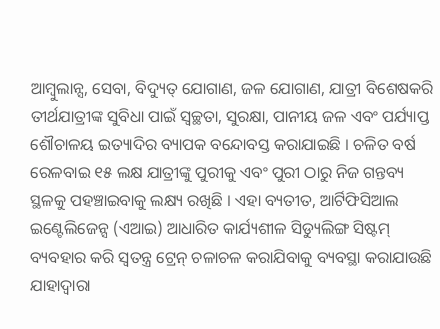ଆମ୍ବୁଲାନ୍ସ, ସେବା, ବିଦ୍ୟୁତ୍ ଯୋଗାଣ, ଜଳ ଯୋଗାଣ, ଯାତ୍ରୀ ବିଶେଷକରି ତୀର୍ଥଯାତ୍ରୀଙ୍କ ସୁବିଧା ପାଇଁ ସ୍ୱଚ୍ଛତା, ସୁରକ୍ଷା, ପାନୀୟ ଜଳ ଏବଂ ପର୍ଯ୍ୟାପ୍ତ ଶୌଚାଳୟ ଇତ୍ୟାଦିର ବ୍ୟାପକ ବନ୍ଦୋବସ୍ତ କରାଯାଇଛି । ଚଳିତ ବର୍ଷ ରେଳବାଇ ୧୫ ଲକ୍ଷ ଯାତ୍ରୀଙ୍କୁ ପୁରୀକୁ ଏବଂ ପୁରୀ ଠାରୁ ନିଜ ଗନ୍ତବ୍ୟ ସ୍ଥଳକୁ ପହଞ୍ଚାଇବାକୁ ଲକ୍ଷ୍ୟ ରଖିଛି । ଏହା ବ୍ୟତୀତ, ଆର୍ଟିଫିସିଆଲ ଇଣ୍ଟେଲିଜେନ୍ସ (ଏଆଇ) ଆଧାରିତ କାର୍ଯ୍ୟଶୀଳ ସିଡ୍ୟୁଲିଙ୍ଗ ସିଷ୍ଟମ୍ ବ୍ୟବହାର କରି ସ୍ୱତନ୍ତ୍ର ଟ୍ରେନ୍ ଚଳାଚଳ କରାଯିବାକୁ ବ୍ୟବସ୍ଥା କରାଯାଉଛି ଯାହାଦ୍ୱାରା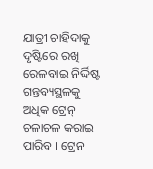ଯାତ୍ରୀ ଚାହିଦାକୁ ଦୃଷ୍ଟିରେ ରଖି ରେଳବାଇ ନିର୍ଦ୍ଦିଷ୍ଟ ଗନ୍ତବ୍ୟସ୍ଥଳକୁ ଅଧିକ ଟ୍ରେନ୍ ଚଳାଚଳ କରାଇ ପାରିବ । ଟ୍ରେନ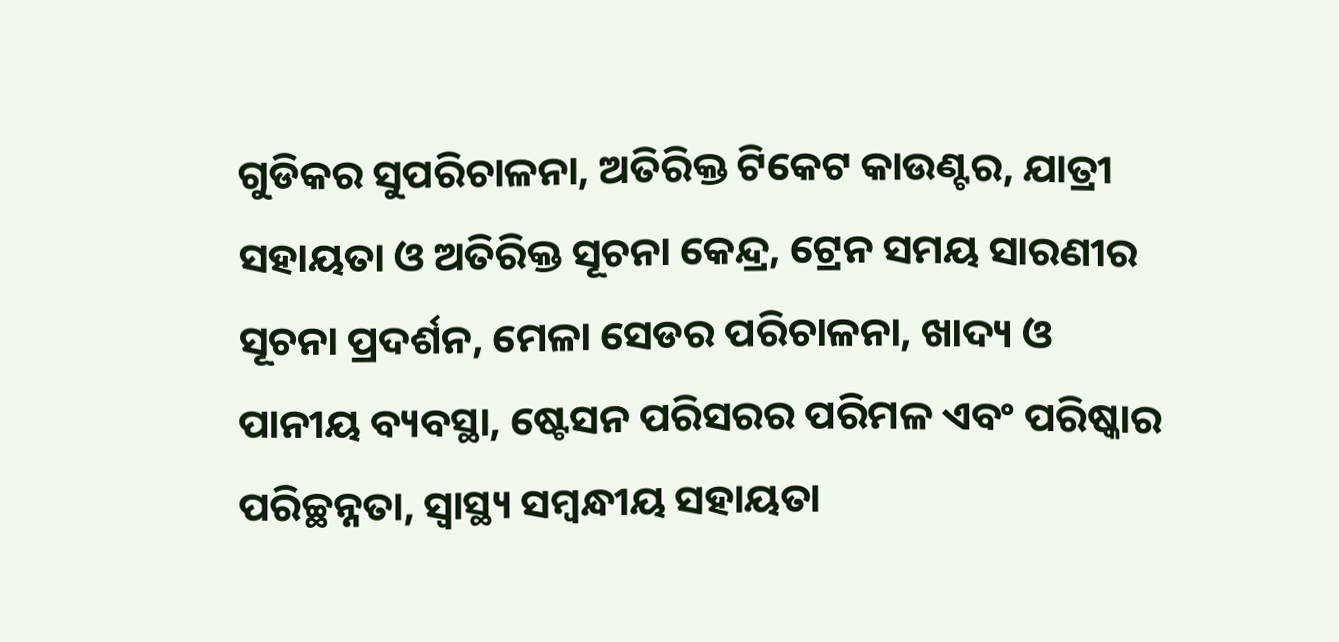ଗୁଡିକର ସୁପରିଚାଳନା, ଅତିରିକ୍ତ ଟିକେଟ କାଉଣ୍ଟର, ଯାତ୍ରୀ ସହାୟତା ଓ ଅତିରିକ୍ତ ସୂଚନା କେନ୍ଦ୍ର, ଟ୍ରେନ ସମୟ ସାରଣୀର ସୂଚନା ପ୍ରଦର୍ଶନ, ମେଳା ସେଡର ପରିଚାଳନା, ଖାଦ୍ୟ ଓ ପାନୀୟ ବ୍ୟବସ୍ଥା, ଷ୍ଟେସନ ପରିସରର ପରିମଳ ଏବଂ ପରିଷ୍କାର ପରିଚ୍ଛନ୍ନତା, ସ୍ୱାସ୍ଥ୍ୟ ସମ୍ବନ୍ଧୀୟ ସହାୟତା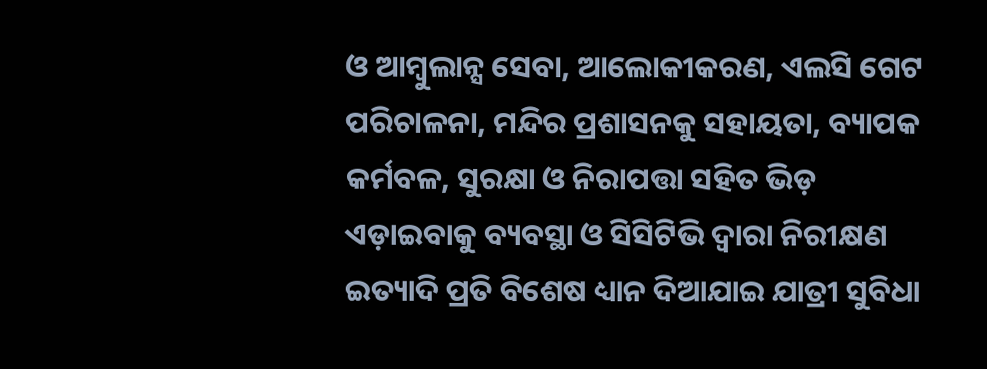ଓ ଆମ୍ବୁଲାନ୍ସ ସେବା, ଆଲୋକୀକରଣ, ଏଲସି ଗେଟ ପରିଚାଳନା, ମନ୍ଦିର ପ୍ରଶାସନକୁ ସହାୟତା, ବ୍ୟାପକ କର୍ମବଳ, ସୁରକ୍ଷା ଓ ନିରାପତ୍ତା ସହିତ ଭିଡ଼ ଏଡ଼ାଇବାକୁ ବ୍ୟବସ୍ଥା ଓ ସିସିଟିଭି ଦ୍ୱାରା ନିରୀକ୍ଷଣ ଇତ୍ୟାଦି ପ୍ରତି ବିଶେଷ ଧ୍ୟାନ ଦିଆଯାଇ ଯାତ୍ରୀ ସୁବିଧା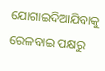ଯୋଗାଇଦିଆଯିବାକୁ ରେଳବାଇ ପକ୍ଷରୁ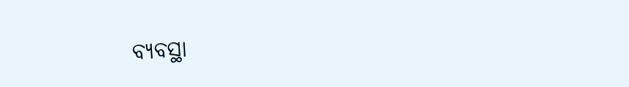ବ୍ୟବସ୍ଥା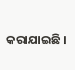କରାଯାଇଛି ।